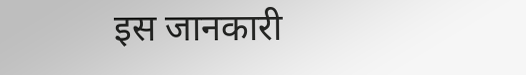इस जानकारी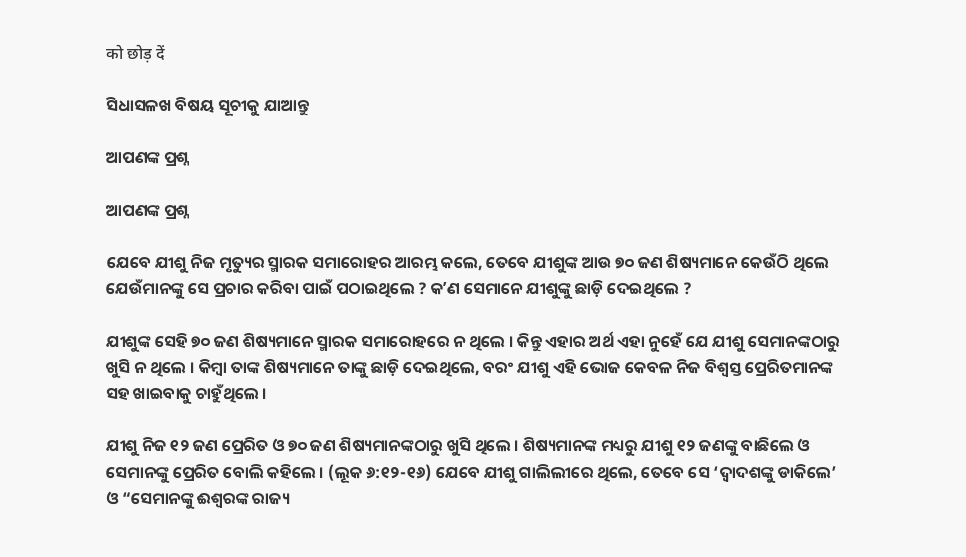को छोड़ दें

ସିଧାସଳଖ ବିଷୟ ସୂଚୀକୁ ଯାଆନ୍ତୁ

ଆପଣଙ୍କ ପ୍ରଶ୍ନ

ଆପଣଙ୍କ ପ୍ରଶ୍ନ

ଯେବେ ଯୀଶୁ ନିଜ ମୃତ୍ୟୁର ସ୍ମାରକ ସମାରୋହର ଆରମ୍ଭ କଲେ, ତେବେ ଯୀଶୁଙ୍କ ଆଉ ୭୦ ଜଣ ଶିଷ୍ୟମାନେ କେଉଁଠି ଥିଲେ ଯେଉଁମାନଙ୍କୁ ସେ ପ୍ରଚାର କରିବା ପାଇଁ ପଠାଇଥିଲେ ? କʼଣ ସେମାନେ ଯୀଶୁଙ୍କୁ ଛାଡ଼ି ଦେଇଥିଲେ ?

ଯୀଶୁଙ୍କ ସେହି ୭୦ ଜଣ ଶିଷ୍ୟମାନେ ସ୍ମାରକ ସମାରୋହରେ ନ ଥିଲେ । କିନ୍ତୁ ଏହାର ଅର୍ଥ ଏହା ନୁହେଁ ଯେ ଯୀଶୁ ସେମାନଙ୍କଠାରୁ ଖୁସି ନ ଥିଲେ । କିମ୍ବା ତାଙ୍କ ଶିଷ୍ୟମାନେ ତାଙ୍କୁ ଛାଡ଼ି ଦେଇଥିଲେ, ବରଂ ଯୀଶୁ ଏହି ଭୋଜ କେବଳ ନିଜ ବିଶ୍ୱସ୍ତ ପ୍ରେରିତମାନଙ୍କ ସହ ଖାଇବାକୁ ଚାହୁଁଥିଲେ ।

ଯୀଶୁ ନିଜ ୧୨ ଜଣ ପ୍ରେରିତ ଓ ୭୦ ଜଣ ଶିଷ୍ୟମାନଙ୍କଠାରୁ ଖୁସି ଥିଲେ । ଶିଷ୍ୟମାନଙ୍କ ମଧ୍ୟରୁ ଯୀଶୁ ୧୨ ଜଣଙ୍କୁ ବାଛିଲେ ଓ ସେମାନଙ୍କୁ ପ୍ରେରିତ ବୋଲି କହିଲେ । (ଲୂକ ୬:୧୨-୧୬) ଯେବେ ଯୀଶୁ ଗାଲିଲୀରେ ଥିଲେ, ତେବେ ସେ ‘ଦ୍ୱାଦଶଙ୍କୁ ଡାକିଲେ’ ଓ “ସେମାନଙ୍କୁ ଈଶ୍ୱରଙ୍କ ରାଜ୍ୟ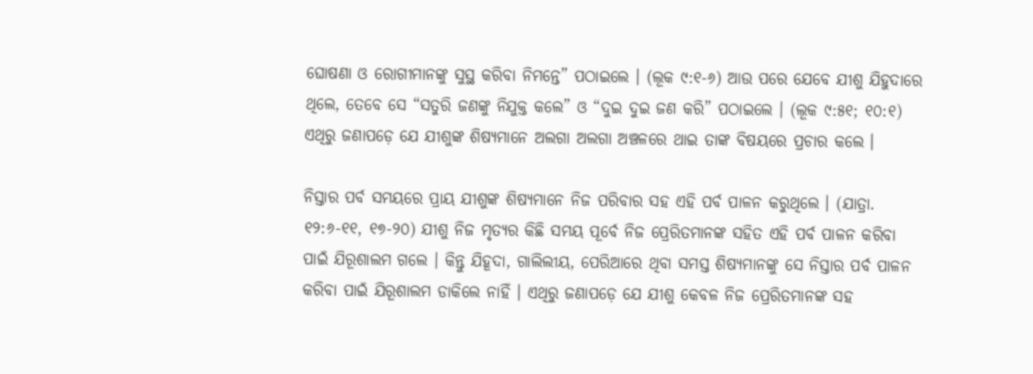ଘୋଷଣା ଓ ରୋଗୀମାନଙ୍କୁ ସୁସ୍ଥ କରିବା ନିମନ୍ତେ” ପଠାଇଲେ । (ଲୂକ ୯:୧-୬) ଆଉ ପରେ ଯେବେ ଯୀଶୁ ଯିହୁଦାରେ ଥିଲେ, ତେବେ ସେ “ସତୁରି ଜଣଙ୍କୁ ନିଯୁକ୍ତ କଲେ” ଓ “ଦୁଇ ଦୁଇ ଜଣ କରି” ପଠାଇଲେ । (ଲୂକ ୯:୫୧; ୧୦:୧) ଏଥିରୁ ଜଣାପଡ଼େ ଯେ ଯୀଶୁଙ୍କ ଶିଷ୍ୟମାନେ ଅଲଗା ଅଲଗା ଅଞ୍ଚଳରେ ଥାଇ ତାଙ୍କ ବିଷୟରେ ପ୍ରଚାର କଲେ ।

ନିସ୍ତାର ପର୍ବ ସମୟରେ ପ୍ରାୟ ଯୀଶୁଙ୍କ ଶିଷ୍ୟମାନେ ନିଜ ପରିବାର ସହ ଏହି ପର୍ବ ପାଳନ କରୁଥିଲେ । (ଯାତ୍ରା. ୧୨:୬-୧୧, ୧୭-୨୦) ଯୀଶୁ ନିଜ ମୃତ୍ୟର କିଛି ସମୟ ପୂର୍ବେ ନିଜ ପ୍ରେରିତମାନଙ୍କ ସହିତ ଏହି ପର୍ବ ପାଳନ କରିବା ପାଇଁ ଯିରୂଶାଲମ ଗଲେ । କିନ୍ତୁ ଯିହୂଦା, ଗାଲିଲୀୟ, ପେରିଆରେ ଥିବା ସମସ୍ତ ଶିଷ୍ୟମାନଙ୍କୁ ସେ ନିସ୍ତାର ପର୍ବ ପାଳନ କରିବା ପାଇଁ ଯିରୂଶାଲମ ଡାକିଲେ ନାହିଁ । ଏଥିରୁ ଜଣାପଡ଼େ ଯେ ଯୀଶୁ କେବଳ ନିଜ ପ୍ରେରିତମାନଙ୍କ ସହ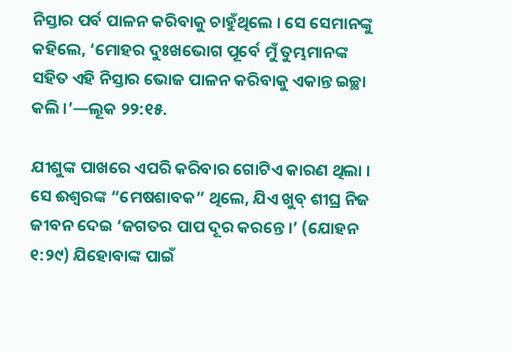ନିସ୍ତାର ପର୍ବ ପାଳନ କରିବାକୁ ଚାହୁଁଥିଲେ । ସେ ସେମାନଙ୍କୁ କହିଲେ, ‘ମୋହର ଦୁଃଖଭୋଗ ପୂର୍ବେ ମୁଁ ତୁମ୍ଭମାନଙ୍କ ସହିତ ଏହି ନିସ୍ତାର ଭୋଜ ପାଳନ କରିବାକୁ ଏକାନ୍ତ ଇଚ୍ଛା କଲି ।’—ଲୂକ ୨୨:୧୫.

ଯୀଶୁଙ୍କ ପାଖରେ ଏପରି କରିବାର ଗୋଟିଏ କାରଣ ଥିଲା । ସେ ଈଶ୍ୱରଙ୍କ “ମେଷଶାବକ” ଥିଲେ, ଯିଏ ଖୁବ୍‌ ଶୀଘ୍ର ନିଜ ଜୀବନ ଦେଇ ‘ଜଗତର ପାପ ଦୂର କରନ୍ତେ ।’ (ଯୋହନ ୧:୨୯) ଯିହୋବାଙ୍କ ପାଇଁ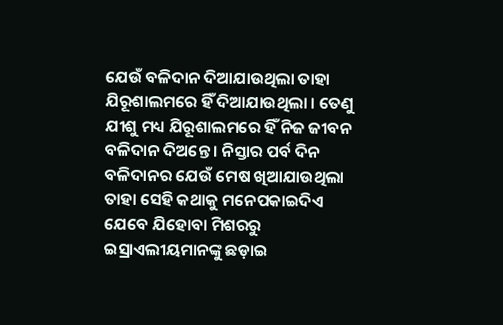ଯେଉଁ ବଳିଦାନ ଦିଆଯାଉଥିଲା ତାହା ଯିରୂଶାଲମରେ ହିଁ ଦିଆଯାଉଥିଲା । ତେଣୁ ଯୀଶୁ ମଧ୍ୟ ଯିରୂଶାଲମରେ ହିଁ ନିଜ ଜୀବନ ବଳିଦାନ ଦିଅନ୍ତେ । ନିସ୍ତାର ପର୍ବ ଦିନ ବଳିଦାନର ଯେଉଁ ମେଷ ଖିଆଯାଉଥିଲା ତାହା ସେହି କଥାକୁ ମନେପକାଇଦିଏ ଯେବେ ଯିହୋବା ମିଶରରୁ ଇସ୍ରାଏଲୀୟମାନଙ୍କୁ ଛଡ଼ାଇ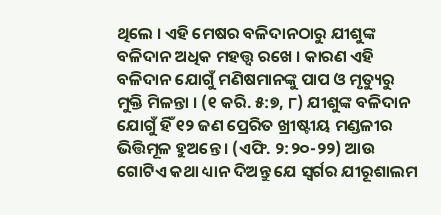ଥିଲେ । ଏହି ମେଷର ବଳିଦାନଠାରୁ ଯୀଶୁଙ୍କ ବଳିଦାନ ଅଧିକ ମହତ୍ତ୍ୱ ରଖେ । କାରଣ ଏହି ବଳିଦାନ ଯୋଗୁଁ ମଣିଷମାନଙ୍କୁ ପାପ ଓ ମୃତ୍ୟୁରୁ ମୁକ୍ତି ମିଳନ୍ତା । (୧ କରି. ୫:୭, ୮) ଯୀଶୁଙ୍କ ବଳିଦାନ ଯୋଗୁଁ ହିଁ ୧୨ ଜଣ ପ୍ରେରିତ ଖ୍ରୀଷ୍ଟୀୟ ମଣ୍ଡଳୀର ଭିତ୍ତିମୂଳ ହୁଅନ୍ତେ । (ଏଫି. ୨:୨୦-୨୨) ଆଉ ଗୋଟିଏ କଥା ଧ୍ୟାନ ଦିଅନ୍ତୁ ଯେ ସ୍ୱର୍ଗର ଯୀରୂଶାଲମ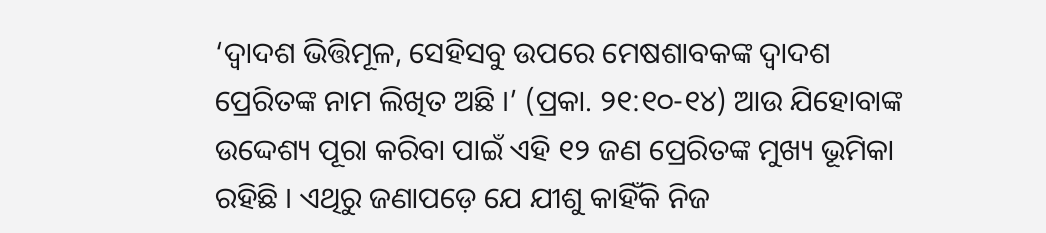‘ଦ୍ୱାଦଶ ଭିତ୍ତିମୂଳ, ସେହିସବୁ ଉପରେ ମେଷଶାବକଙ୍କ ଦ୍ୱାଦଶ ପ୍ରେରିତଙ୍କ ନାମ ଲିଖିତ ଅଛି ।’ (ପ୍ରକା. ୨୧:୧୦-୧୪) ଆଉ ଯିହୋବାଙ୍କ ଉଦ୍ଦେଶ୍ୟ ପୂରା କରିବା ପାଇଁ ଏହି ୧୨ ଜଣ ପ୍ରେରିତଙ୍କ ମୁଖ୍ୟ ଭୂମିକା ରହିଛି । ଏଥିରୁ ଜଣାପଡ଼େ ଯେ ଯୀଶୁ କାହିଁକି ନିଜ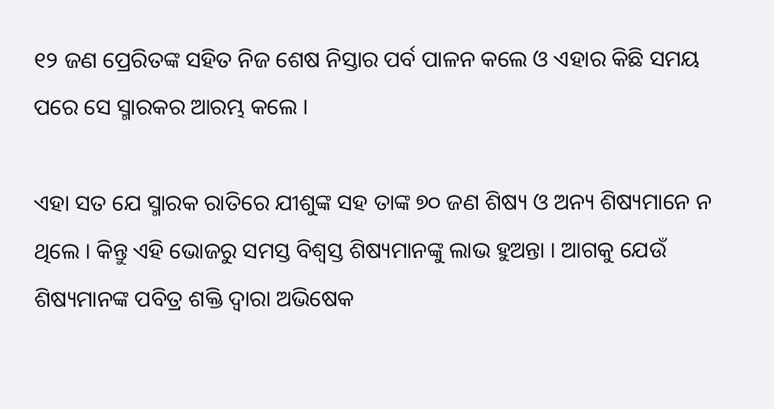୧୨ ଜଣ ପ୍ରେରିତଙ୍କ ସହିତ ନିଜ ଶେଷ ନିସ୍ତାର ପର୍ବ ପାଳନ କଲେ ଓ ଏହାର କିଛି ସମୟ ପରେ ସେ ସ୍ମାରକର ଆରମ୍ଭ କଲେ ।

ଏହା ସତ ଯେ ସ୍ମାରକ ରାତିରେ ଯୀଶୁଙ୍କ ସହ ତାଙ୍କ ୭୦ ଜଣ ଶିଷ୍ୟ ଓ ଅନ୍ୟ ଶିଷ୍ୟମାନେ ନ ଥିଲେ । କିନ୍ତୁ ଏହି ଭୋଜରୁ ସମସ୍ତ ବିଶ୍ୱସ୍ତ ଶିଷ୍ୟମାନଙ୍କୁ ଲାଭ ହୁଅନ୍ତା । ଆଗକୁ ଯେଉଁ ଶିଷ୍ୟମାନଙ୍କ ପବିତ୍ର ଶକ୍ତି ଦ୍ୱାରା ଅଭିଷେକ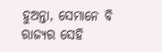ହୁଅନ୍ତା, ସେମାନେ ବି ରାଜ୍ୟର ସେହି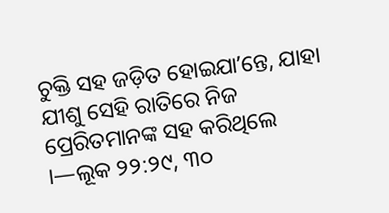ଚୁକ୍ତି ସହ ଜଡ଼ିତ ହୋଇଯାʼନ୍ତେ, ଯାହା ଯୀଶୁ ସେହି ରାତିରେ ନିଜ ପ୍ରେରିତମାନଙ୍କ ସହ କରିଥିଲେ ।—ଲୂକ ୨୨:୨୯, ୩୦